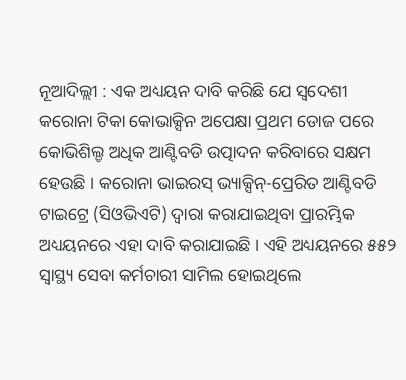ନୂଆଦିଲ୍ଲୀ : ଏକ ଅଧ୍ୟୟନ ଦାବି କରିଛି ଯେ ସ୍ୱଦେଶୀ କରୋନା ଟିକା କୋଭାକ୍ସିନ ଅପେକ୍ଷା ପ୍ରଥମ ଡୋଜ ପରେ କୋଭିଶିଲ୍ଡ ଅଧିକ ଆଣ୍ଟିବଡି ଉତ୍ପାଦନ କରିବାରେ ସକ୍ଷମ ହେଉଛି । କରୋନା ଭାଇରସ୍ ଭ୍ୟାକ୍ସିନ୍-ପ୍ରେରିତ ଆଣ୍ଟିବଡି ଟାଇଟ୍ରେ (ସିଓଭିଏଟି) ଦ୍ୱାରା କରାଯାଇଥିବା ପ୍ରାରମ୍ଭିକ ଅଧ୍ୟୟନରେ ଏହା ଦାବି କରାଯାଇଛି । ଏହି ଅଧ୍ୟୟନରେ ୫୫୨ ସ୍ୱାସ୍ଥ୍ୟ ସେବା କର୍ମଚାରୀ ସାମିଲ ହୋଇଥିଲେ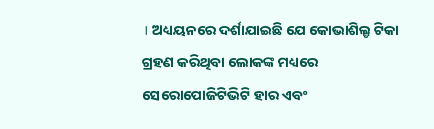। ଅଧ୍ୟୟନରେ ଦର୍ଶାଯାଇଛି ଯେ କୋଭାଶିଲ୍ଡ ଟିକା ଗ୍ରହଣ କରିଥିବା ଲୋକଙ୍କ ମଧ୍ୟରେ ସେରୋପୋଜିଟିଭିଟି ହାର ଏବଂ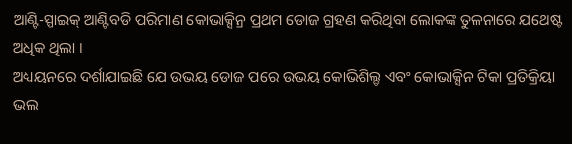ଆଣ୍ଟି-ସ୍ପାଇକ୍ ଆଣ୍ଟିବଡି ପରିମାଣ କୋଭାକ୍ସିନ୍ର ପ୍ରଥମ ଡୋଜ ଗ୍ରହଣ କରିଥିବା ଲୋକଙ୍କ ତୁଳନାରେ ଯଥେଷ୍ଟ ଅଧିକ ଥିଲା ।
ଅଧ୍ୟୟନରେ ଦର୍ଶାଯାଇଛି ଯେ ଉଭୟ ଡୋଜ ପରେ ଉଭୟ କୋଭିଶିଲ୍ଡ ଏବଂ କୋଭାକ୍ସିନ ଟିକା ପ୍ରତିକ୍ରିୟା ଭଲ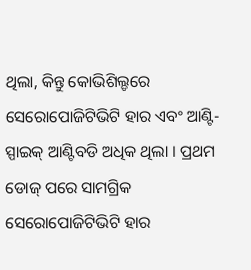ଥିଲା, କିନ୍ତୁ କୋଭିଶିଲ୍ଡରେ ସେରୋପୋଜିଟିଭିଟି ହାର ଏବଂ ଆଣ୍ଟି-ସ୍ପାଇକ୍ ଆଣ୍ଟିବଡି ଅଧିକ ଥିଲା । ପ୍ରଥମ ଡୋଜ୍ ପରେ ସାମଗ୍ରିକ ସେରୋପୋଜିଟିଭିଟି ହାର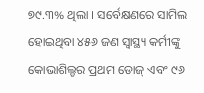୭୯.୩% ଥିଲା । ସର୍ବେକ୍ଷଣରେ ସାମିଲ ହୋଇଥିବା ୪୫୬ ଜଣ ସ୍ୱାସ୍ଥ୍ୟ କର୍ମୀଙ୍କୁ କୋଭାଶିଲ୍ଡର ପ୍ରଥମ ଡୋଜ୍ ଏବଂ ୯୬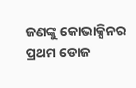ଜଣଙ୍କୁ କୋଭାକ୍ସିନର ପ୍ରଥମ ଡୋଜ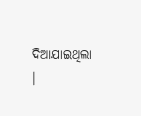ଦିଆଯାଇଥିଲା ।